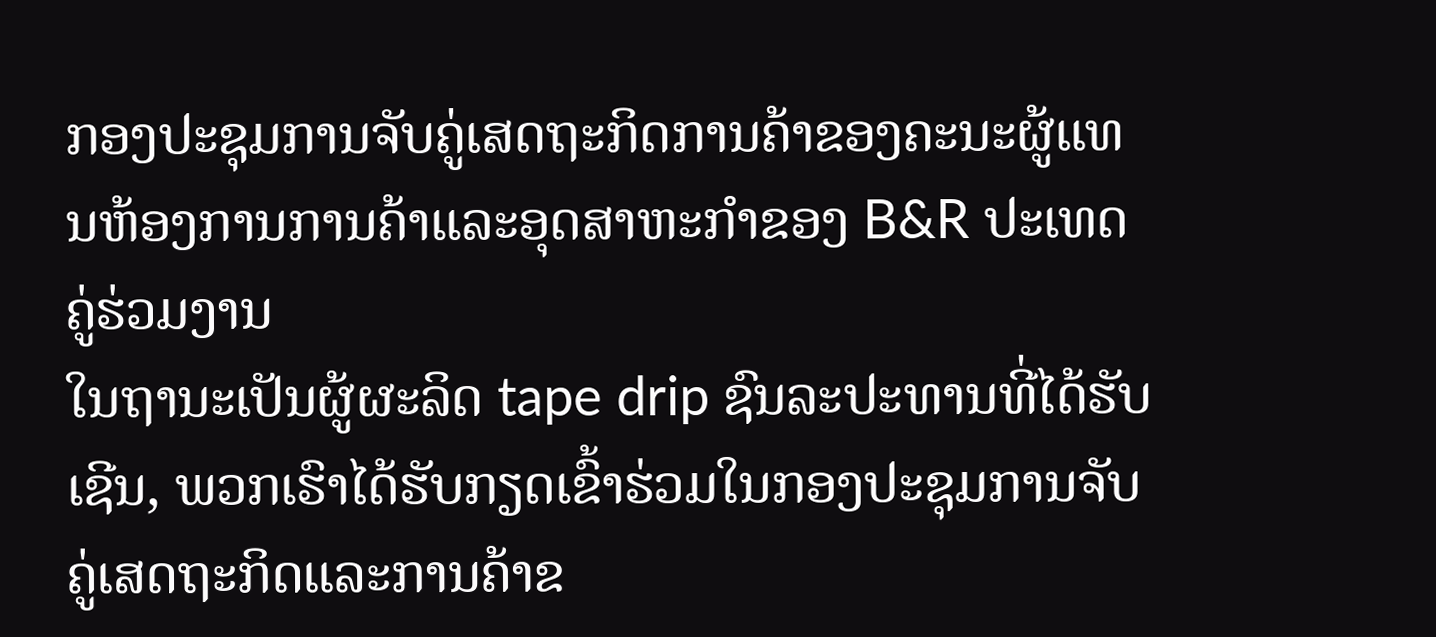ກອງປະຊຸມການຈັບຄູ່ເສດຖະກິດການຄ້າຂອງຄະນະຜູ້ແທນຫ້ອງການການຄ້າແລະອຸດສາຫະກໍາຂອງ B&R ປະເທດຄູ່ຮ່ວມງານ
ໃນຖານະເປັນຜູ້ຜະລິດ tape drip ຊົນລະປະທານທີ່ໄດ້ຮັບເຊີນ, ພວກເຮົາໄດ້ຮັບກຽດເຂົ້າຮ່ວມໃນກອງປະຊຸມການຈັບຄູ່ເສດຖະກິດແລະການຄ້າຂ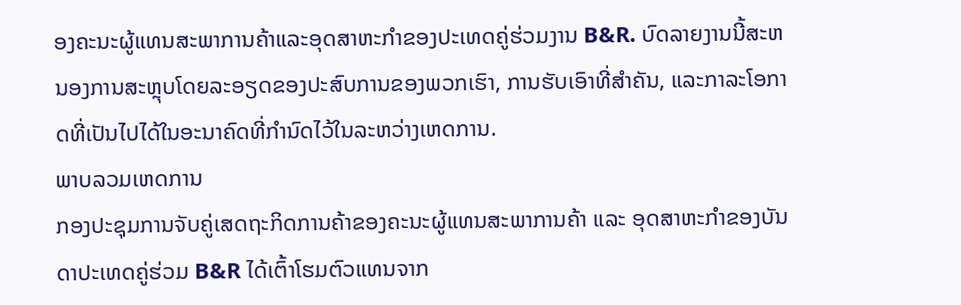ອງຄະນະຜູ້ແທນສະພາການຄ້າແລະອຸດສາຫະກໍາຂອງປະເທດຄູ່ຮ່ວມງານ B&R. ບົດລາຍງານນີ້ສະຫນອງການສະຫຼຸບໂດຍລະອຽດຂອງປະສົບການຂອງພວກເຮົາ, ການຮັບເອົາທີ່ສໍາຄັນ, ແລະກາລະໂອກາດທີ່ເປັນໄປໄດ້ໃນອະນາຄົດທີ່ກໍານົດໄວ້ໃນລະຫວ່າງເຫດການ.
ພາບລວມເຫດການ
ກອງປະຊຸມການຈັບຄູ່ເສດຖະກິດການຄ້າຂອງຄະນະຜູ້ແທນສະພາການຄ້າ ແລະ ອຸດສາຫະກຳຂອງບັນດາປະເທດຄູ່ຮ່ວມ B&R ໄດ້ເຕົ້າໂຮມຕົວແທນຈາກ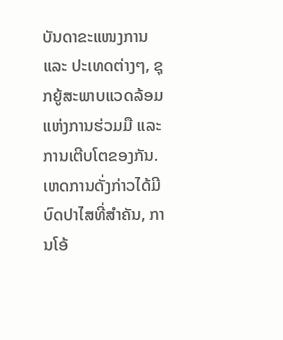ບັນດາຂະແໜງການ ແລະ ປະເທດຕ່າງໆ, ຊຸກຍູ້ສະພາບແວດລ້ອມແຫ່ງການຮ່ວມມື ແລະ ການເຕີບໂຕຂອງກັນ. ເຫດການດັ່ງກ່າວໄດ້ມີບົດປາໄສທີ່ສຳຄັນ, ການໂອ້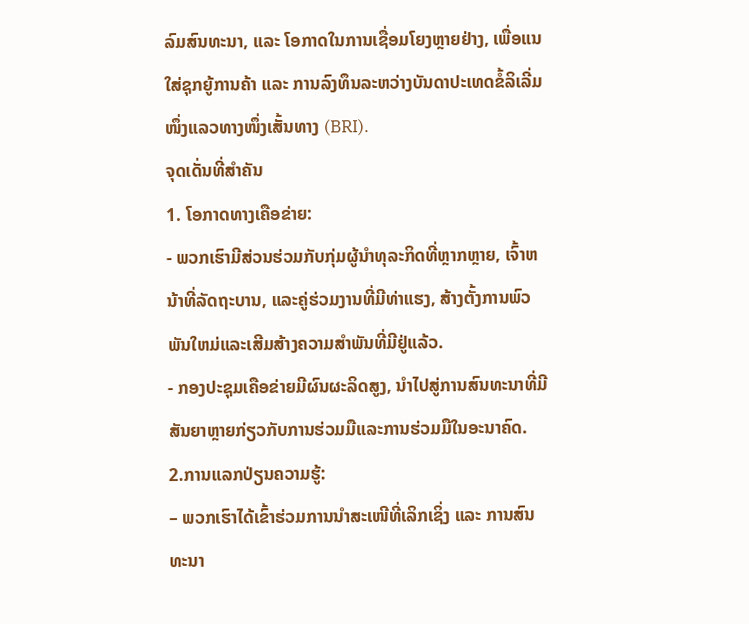ລົມສົນທະນາ, ແລະ ໂອກາດໃນການເຊື່ອມໂຍງຫຼາຍຢ່າງ, ເພື່ອແນໃສ່ຊຸກຍູ້ການຄ້າ ແລະ ການລົງທຶນລະຫວ່າງບັນດາປະເທດຂໍ້ລິເລີ່ມໜຶ່ງແລວທາງໜຶ່ງເສັ້ນທາງ (BRI).
ຈຸດເດັ່ນທີ່ສໍາຄັນ
1. ໂອກາດທາງເຄືອຂ່າຍ:
- ພວກເຮົາມີສ່ວນຮ່ວມກັບກຸ່ມຜູ້ນໍາທຸລະກິດທີ່ຫຼາກຫຼາຍ, ເຈົ້າຫນ້າທີ່ລັດຖະບານ, ແລະຄູ່ຮ່ວມງານທີ່ມີທ່າແຮງ, ສ້າງຕັ້ງການພົວພັນໃຫມ່ແລະເສີມສ້າງຄວາມສໍາພັນທີ່ມີຢູ່ແລ້ວ.
- ກອງປະຊຸມເຄືອຂ່າຍມີຜົນຜະລິດສູງ, ນໍາໄປສູ່ການສົນທະນາທີ່ມີສັນຍາຫຼາຍກ່ຽວກັບການຮ່ວມມືແລະການຮ່ວມມືໃນອະນາຄົດ.
2.ການແລກປ່ຽນຄວາມຮູ້:
– ພວກເຮົາໄດ້ເຂົ້າຮ່ວມການນຳສະເໜີທີ່ເລິກເຊິ່ງ ແລະ ການສົນທະນາ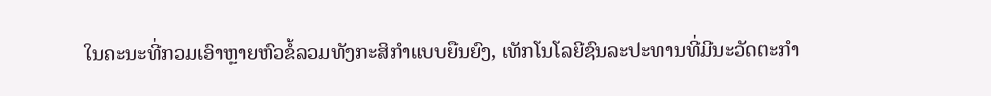ໃນຄະນະທີ່ກວມເອົາຫຼາຍຫົວຂໍ້ລວມທັງກະສິກຳແບບຍືນຍົງ, ເທັກໂນໂລຍີຊົນລະປະທານທີ່ມີນະວັດຕະກໍາ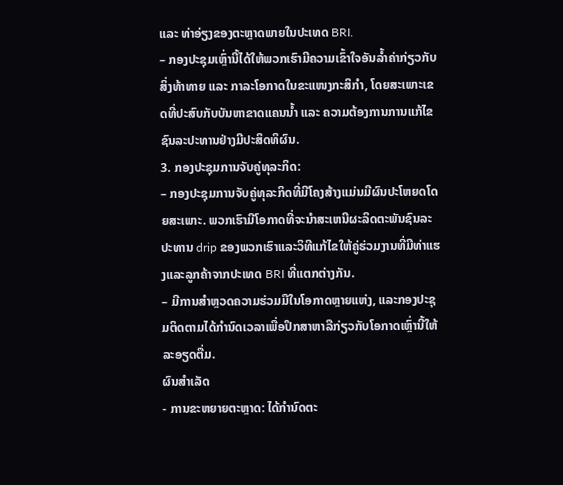ແລະ ທ່າອ່ຽງຂອງຕະຫຼາດພາຍໃນປະເທດ BRI.
– ກອງປະຊຸມເຫຼົ່ານີ້ໄດ້ໃຫ້ພວກເຮົາມີຄວາມເຂົ້າໃຈອັນລ້ຳຄ່າກ່ຽວກັບສິ່ງທ້າທາຍ ແລະ ກາລະໂອກາດໃນຂະແໜງກະສິກຳ, ໂດຍສະເພາະເຂດທີ່ປະສົບກັບບັນຫາຂາດແຄນນ້ຳ ແລະ ຄວາມຕ້ອງການການແກ້ໄຂຊົນລະປະທານຢ່າງມີປະສິດທິຜົນ.
3. ກອງປະຊຸມການຈັບຄູ່ທຸລະກິດ:
– ກອງປະຊຸມການຈັບຄູ່ທຸລະກິດທີ່ມີໂຄງສ້າງແມ່ນມີຜົນປະໂຫຍດໂດຍສະເພາະ. ພວກເຮົາມີໂອກາດທີ່ຈະນໍາສະເຫນີຜະລິດຕະພັນຊົນລະປະທານ drip ຂອງພວກເຮົາແລະວິທີແກ້ໄຂໃຫ້ຄູ່ຮ່ວມງານທີ່ມີທ່າແຮງແລະລູກຄ້າຈາກປະເທດ BRI ທີ່ແຕກຕ່າງກັນ.
– ມີການສຳຫຼວດຄວາມຮ່ວມມືໃນໂອກາດຫຼາຍແຫ່ງ, ແລະກອງປະຊຸມຕິດຕາມໄດ້ກຳນົດເວລາເພື່ອປຶກສາຫາລືກ່ຽວກັບໂອກາດເຫຼົ່ານີ້ໃຫ້ລະອຽດຕື່ມ.
ຜົນສຳເລັດ
- ການຂະຫຍາຍຕະຫຼາດ: ໄດ້ກໍານົດຕະ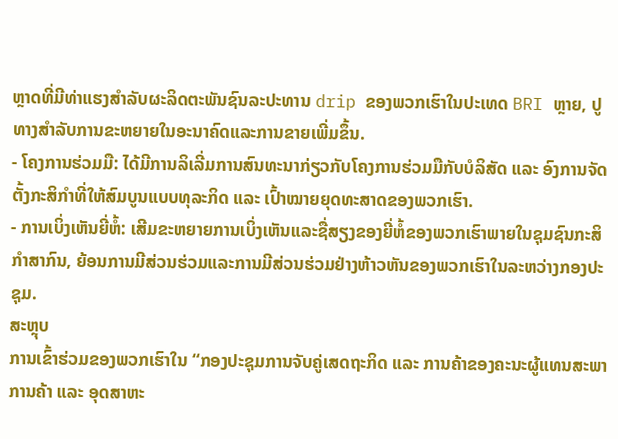ຫຼາດທີ່ມີທ່າແຮງສໍາລັບຜະລິດຕະພັນຊົນລະປະທານ drip ຂອງພວກເຮົາໃນປະເທດ BRI ຫຼາຍ, ປູທາງສໍາລັບການຂະຫຍາຍໃນອະນາຄົດແລະການຂາຍເພີ່ມຂຶ້ນ.
- ໂຄງການຮ່ວມມື: ໄດ້ມີການລິເລີ່ມການສົນທະນາກ່ຽວກັບໂຄງການຮ່ວມມືກັບບໍລິສັດ ແລະ ອົງການຈັດຕັ້ງກະສິກຳທີ່ໃຫ້ສົມບູນແບບທຸລະກິດ ແລະ ເປົ້າໝາຍຍຸດທະສາດຂອງພວກເຮົາ.
- ການເບິ່ງເຫັນຍີ່ຫໍ້: ເສີມຂະຫຍາຍການເບິ່ງເຫັນແລະຊື່ສຽງຂອງຍີ່ຫໍ້ຂອງພວກເຮົາພາຍໃນຊຸມຊົນກະສິກໍາສາກົນ, ຍ້ອນການມີສ່ວນຮ່ວມແລະການມີສ່ວນຮ່ວມຢ່າງຫ້າວຫັນຂອງພວກເຮົາໃນລະຫວ່າງກອງປະຊຸມ.
ສະຫຼຸບ
ການເຂົ້າຮ່ວມຂອງພວກເຮົາໃນ “ກອງປະຊຸມການຈັບຄູ່ເສດຖະກິດ ແລະ ການຄ້າຂອງຄະນະຜູ້ແທນສະພາການຄ້າ ແລະ ອຸດສາຫະ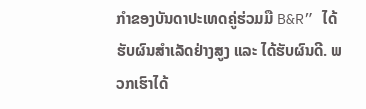ກຳຂອງບັນດາປະເທດຄູ່ຮ່ວມມື B&R” ໄດ້ຮັບຜົນສຳເລັດຢ່າງສູງ ແລະ ໄດ້ຮັບຜົນດີ. ພວກເຮົາໄດ້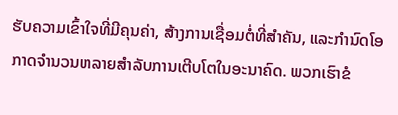ຮັບຄວາມເຂົ້າໃຈທີ່ມີຄຸນຄ່າ, ສ້າງການເຊື່ອມຕໍ່ທີ່ສໍາຄັນ, ແລະກໍານົດໂອກາດຈໍານວນຫລາຍສໍາລັບການເຕີບໂຕໃນອະນາຄົດ. ພວກເຮົາຂໍ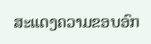ສະແດງຄວາມຂອບອົກ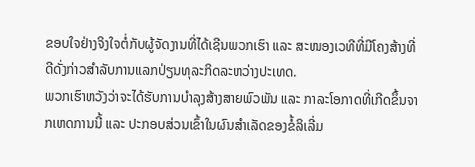ຂອບໃຈຢ່າງຈິງໃຈຕໍ່ກັບຜູ້ຈັດງານທີ່ໄດ້ເຊີນພວກເຮົາ ແລະ ສະໜອງເວທີທີ່ມີໂຄງສ້າງທີ່ດີດັ່ງກ່າວສໍາລັບການແລກປ່ຽນທຸລະກິດລະຫວ່າງປະເທດ.
ພວກເຮົາຫວັງວ່າຈະໄດ້ຮັບການບຳລຸງສ້າງສາຍພົວພັນ ແລະ ກາລະໂອກາດທີ່ເກີດຂຶ້ນຈາກເຫດການນີ້ ແລະ ປະກອບສ່ວນເຂົ້າໃນຜົນສຳເລັດຂອງຂໍ້ລິເລີ່ມ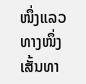ໜຶ່ງແລວທາງໜຶ່ງເສັ້ນທາ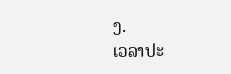ງ.
ເວລາປະ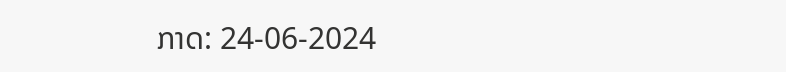ກາດ: 24-06-2024